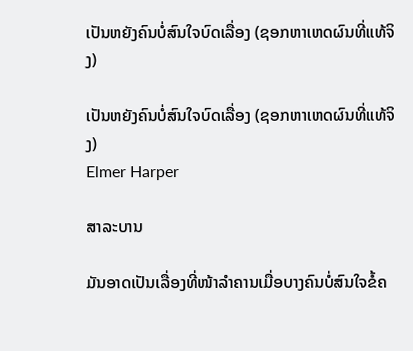ເປັນຫຍັງຄົນບໍ່ສົນໃຈບົດເລື່ອງ (ຊອກຫາເຫດຜົນທີ່ແທ້ຈິງ)

ເປັນຫຍັງຄົນບໍ່ສົນໃຈບົດເລື່ອງ (ຊອກຫາເຫດຜົນທີ່ແທ້ຈິງ)
Elmer Harper

ສາລະບານ

ມັນອາດເປັນເລື່ອງທີ່ໜ້າລຳຄານເມື່ອບາງຄົນບໍ່ສົນໃຈຂໍ້ຄ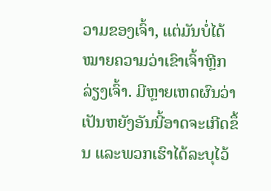ວາມຂອງເຈົ້າ, ແຕ່ມັນບໍ່ໄດ້ໝາຍຄວາມວ່າເຂົາເຈົ້າຫຼີກລ່ຽງເຈົ້າ. ມີຫຼາຍເຫດຜົນວ່າເປັນຫຍັງອັນນີ້ອາດຈະເກີດຂຶ້ນ ແລະພວກເຮົາໄດ້ລະບຸໄວ້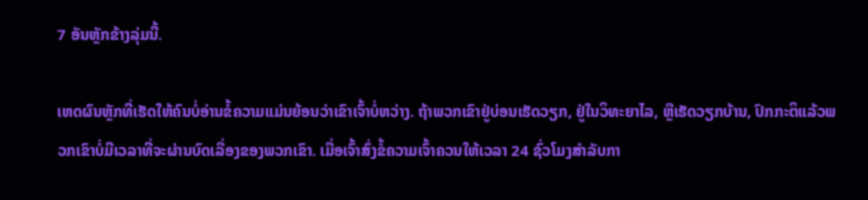7 ອັນຫຼັກຂ້າງລຸ່ມນີ້.

ເຫດຜົນຫຼັກທີ່ເຮັດໃຫ້ຄົນບໍ່ອ່ານຂໍ້ຄວາມແມ່ນຍ້ອນວ່າເຂົາເຈົ້າບໍ່ຫວ່າງ. ຖ້າພວກເຂົາຢູ່ບ່ອນເຮັດວຽກ, ຢູ່ໃນວິທະຍາໄລ, ຫຼືເຮັດວຽກບ້ານ, ປົກກະຕິແລ້ວພວກເຂົາບໍ່ມີເວລາທີ່ຈະຜ່ານບົດເລື່ອງຂອງພວກເຂົາ. ເມື່ອເຈົ້າສົ່ງຂໍ້ຄວາມເຈົ້າຄວນໃຫ້ເວລາ 24 ຊົ່ວໂມງສໍາລັບກາ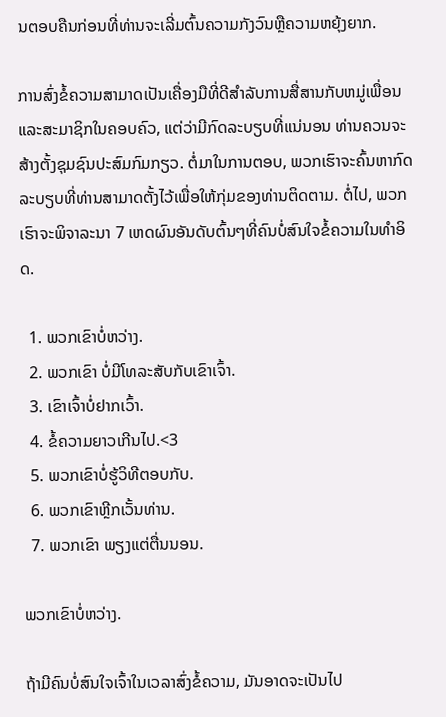ນຕອບຄືນກ່ອນທີ່ທ່ານຈະເລີ່ມຕົ້ນຄວາມກັງວົນຫຼືຄວາມຫຍຸ້ງຍາກ.

ການສົ່ງຂໍ້ຄວາມສາມາດເປັນເຄື່ອງມືທີ່ດີສໍາລັບການສື່ສານກັບຫມູ່ເພື່ອນແລະສະມາຊິກໃນຄອບຄົວ, ແຕ່ວ່າມີກົດລະບຽບທີ່ແນ່ນອນ ທ່ານຄວນຈະສ້າງຕັ້ງຊຸມຊົນປະສົມກົມກຽວ. ຕໍ່ມາໃນການຕອບ, ພວກເຮົາຈະຄົ້ນຫາກົດລະບຽບທີ່ທ່ານສາມາດຕັ້ງໄວ້ເພື່ອໃຫ້ກຸ່ມຂອງທ່ານຕິດຕາມ. ຕໍ່ໄປ, ພວກເຮົາຈະພິຈາລະນາ 7 ເຫດຜົນອັນດັບຕົ້ນໆທີ່ຄົນບໍ່ສົນໃຈຂໍ້ຄວາມໃນທໍາອິດ.

  1. ພວກເຂົາບໍ່ຫວ່າງ.
  2. ພວກເຂົາ ບໍ່ມີໂທລະສັບກັບເຂົາເຈົ້າ.
  3. ເຂົາເຈົ້າບໍ່ຢາກເວົ້າ.
  4. ຂໍ້ຄວາມຍາວເກີນໄປ.<3
  5. ພວກເຂົາບໍ່ຮູ້ວິທີຕອບກັບ.
  6. ພວກເຂົາຫຼີກເວັ້ນທ່ານ.
  7. ພວກເຂົາ ພຽງແຕ່ຕື່ນນອນ.

ພວກເຂົາບໍ່ຫວ່າງ.

ຖ້າມີຄົນບໍ່ສົນໃຈເຈົ້າໃນເວລາສົ່ງຂໍ້ຄວາມ, ມັນອາດຈະເປັນໄປ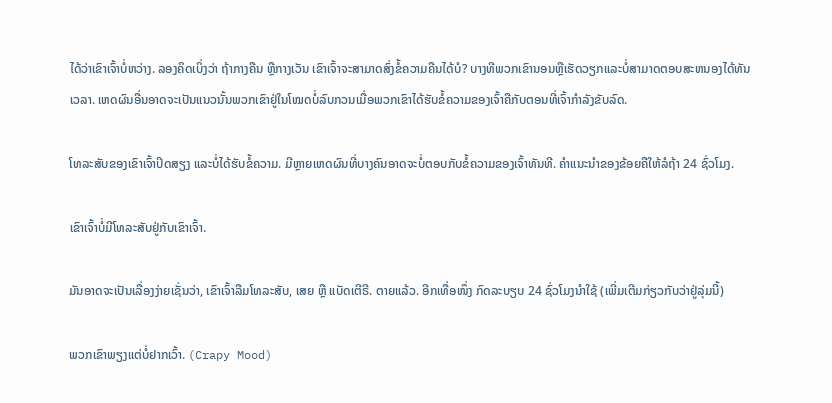ໄດ້ວ່າເຂົາເຈົ້າບໍ່ຫວ່າງ. ລອງຄິດເບິ່ງວ່າ ຖ້າກາງຄືນ ຫຼືກາງເວັນ ເຂົາເຈົ້າຈະສາມາດສົ່ງຂໍ້ຄວາມຄືນໄດ້ບໍ? ບາງທີພວກເຂົານອນຫຼືເຮັດວຽກແລະບໍ່ສາມາດຕອບສະຫນອງໄດ້ທັນເວລາ. ເຫດຜົນອື່ນອາດຈະເປັນແນວນັ້ນພວກເຂົາຢູ່ໃນໂໝດບໍ່ລົບກວນເມື່ອພວກເຂົາໄດ້ຮັບຂໍ້ຄວາມຂອງເຈົ້າຄືກັບຕອນທີ່ເຈົ້າກຳລັງຂັບລົດ.

ໂທລະສັບຂອງເຂົາເຈົ້າປິດສຽງ ແລະບໍ່ໄດ້ຮັບຂໍ້ຄວາມ. ມີຫຼາຍເຫດຜົນທີ່ບາງຄົນອາດຈະບໍ່ຕອບກັບຂໍ້ຄວາມຂອງເຈົ້າທັນທີ. ຄຳແນະນຳຂອງຂ້ອຍຄືໃຫ້ລໍຖ້າ 24 ຊົ່ວໂມງ.

ເຂົາເຈົ້າບໍ່ມີໂທລະສັບຢູ່ກັບເຂົາເຈົ້າ.

ມັນອາດຈະເປັນເລື່ອງງ່າຍເຊັ່ນວ່າ, ເຂົາເຈົ້າລືມໂທລະສັບ, ເສຍ ຫຼື ແບັດເຕີຣີ. ຕາຍແລ້ວ. ອີກເທື່ອໜຶ່ງ ກົດລະບຽບ 24 ຊົ່ວໂມງນຳໃຊ້ (ເພີ່ມເຕີມກ່ຽວກັບວ່າຢູ່ລຸ່ມນີ້)

ພວກເຂົາພຽງແຕ່ບໍ່ຢາກເວົ້າ. (Crapy Mood)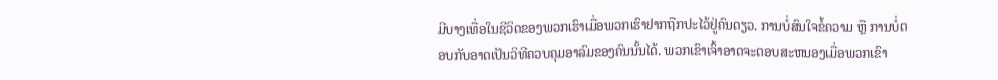ມີບາງເທື່ອໃນຊີວິດຂອງພວກເຮົາເມື່ອພວກເຮົາຢາກຖືກປະໄວ້ຢູ່ຄົນດຽວ. ການບໍ່ສົນໃຈຂໍ້ຄວາມ ຫຼື ການບໍ່ຕອບກັບອາດເປັນວິທີຄວບຄຸມອາລົມຂອງຄົນນັ້ນໄດ້. ພວກເຂົາເຈົ້າອາດຈະຕອບສະຫນອງເມື່ອພວກເຂົາ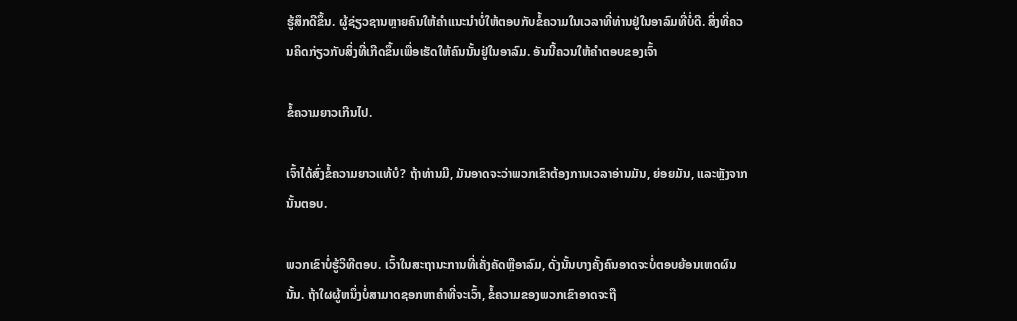ຮູ້ສຶກດີຂຶ້ນ. ຜູ້ຊ່ຽວຊານຫຼາຍຄົນໃຫ້ຄໍາແນະນໍາບໍ່ໃຫ້ຕອບກັບຂໍ້ຄວາມໃນເວລາທີ່ທ່ານຢູ່ໃນອາລົມທີ່ບໍ່ດີ. ສິ່ງທີ່ຄວນຄິດກ່ຽວກັບສິ່ງທີ່ເກີດຂຶ້ນເພື່ອເຮັດໃຫ້ຄົນນັ້ນຢູ່ໃນອາລົມ. ອັນນີ້ຄວນໃຫ້ຄຳຕອບຂອງເຈົ້າ

ຂໍ້ຄວາມຍາວເກີນໄປ.

ເຈົ້າໄດ້ສົ່ງຂໍ້ຄວາມຍາວແທ້ບໍ? ຖ້າທ່ານມີ, ມັນອາດຈະວ່າພວກເຂົາຕ້ອງການເວລາອ່ານມັນ, ຍ່ອຍມັນ, ແລະຫຼັງຈາກນັ້ນຕອບ.

ພວກເຂົາບໍ່ຮູ້ວິທີຕອບ. ເວົ້າໃນສະຖານະການທີ່ເຄັ່ງຄັດຫຼືອາລົມ, ດັ່ງນັ້ນບາງຄັ້ງຄົນອາດຈະບໍ່ຕອບຍ້ອນເຫດຜົນນັ້ນ. ຖ້າໃຜຜູ້ຫນຶ່ງບໍ່ສາມາດຊອກຫາຄໍາທີ່ຈະເວົ້າ, ຂໍ້ຄວາມຂອງພວກເຂົາອາດຈະຖື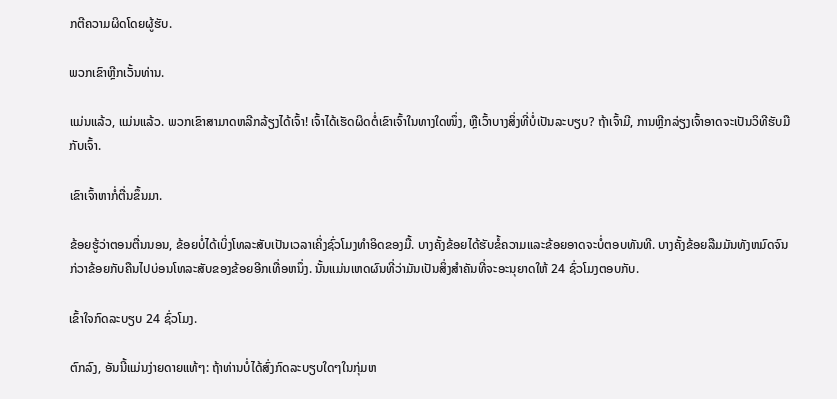ກຕີຄວາມຜິດໂດຍຜູ້ຮັບ.

ພວກເຂົາຫຼີກເວັ້ນທ່ານ.

ແມ່ນແລ້ວ, ແມ່ນແລ້ວ. ພວກເຂົາສາມາດຫລີກລ້ຽງໄດ້ເຈົ້າ! ເຈົ້າໄດ້ເຮັດຜິດຕໍ່ເຂົາເຈົ້າໃນທາງໃດໜຶ່ງ, ຫຼືເວົ້າບາງສິ່ງທີ່ບໍ່ເປັນລະບຽບ? ຖ້າເຈົ້າມີ, ການຫຼີກລ່ຽງເຈົ້າອາດຈະເປັນວິທີຮັບມືກັບເຈົ້າ.

ເຂົາເຈົ້າຫາກໍ່ຕື່ນຂຶ້ນມາ.

ຂ້ອຍຮູ້ວ່າຕອນຕື່ນນອນ, ຂ້ອຍບໍ່ໄດ້ເບິ່ງໂທລະສັບເປັນເວລາເຄິ່ງຊົ່ວໂມງທຳອິດຂອງມື້. ບາງຄັ້ງຂ້ອຍໄດ້ຮັບຂໍ້ຄວາມແລະຂ້ອຍອາດຈະບໍ່ຕອບທັນທີ. ບາງຄັ້ງຂ້ອຍລືມມັນທັງຫມົດຈົນກ່ວາຂ້ອຍກັບຄືນໄປບ່ອນໂທລະສັບຂອງຂ້ອຍອີກເທື່ອຫນຶ່ງ. ນັ້ນແມ່ນເຫດຜົນທີ່ວ່າມັນເປັນສິ່ງສໍາຄັນທີ່ຈະອະນຸຍາດໃຫ້ 24 ຊົ່ວໂມງຕອບກັບ.

ເຂົ້າໃຈກົດລະບຽບ 24 ຊົ່ວໂມງ.

ຕົກລົງ, ອັນນີ້ແມ່ນງ່າຍດາຍແທ້ໆ: ຖ້າທ່ານບໍ່ໄດ້ສົ່ງກົດລະບຽບໃດໆໃນກຸ່ມຫ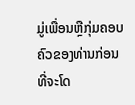ມູ່ເພື່ອນຫຼືກຸ່ມຄອບຄົວຂອງທ່ານກ່ອນທີ່ຈະໂດ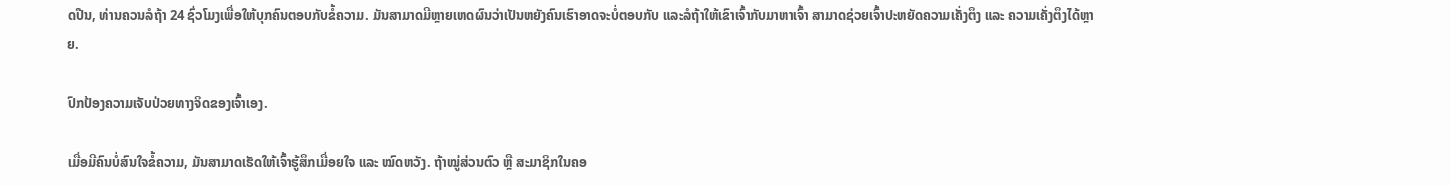ດປືນ, ທ່ານຄວນລໍຖ້າ 24 ຊົ່ວໂມງເພື່ອໃຫ້ບຸກຄົນຕອບກັບຂໍ້ຄວາມ. ມັນສາມາດມີຫຼາຍເຫດຜົນວ່າເປັນຫຍັງຄົນເຮົາອາດຈະບໍ່ຕອບກັບ ແລະລໍຖ້າໃຫ້ເຂົາເຈົ້າກັບມາຫາເຈົ້າ ສາມາດຊ່ວຍເຈົ້າປະຫຍັດຄວາມເຄັ່ງຕຶງ ແລະ ຄວາມເຄັ່ງຕຶງໄດ້ຫຼາຍ.

ປົກປ້ອງຄວາມເຈັບປ່ວຍທາງຈິດຂອງເຈົ້າເອງ.

ເມື່ອມີຄົນບໍ່ສົນໃຈຂໍ້ຄວາມ, ມັນສາມາດເຮັດໃຫ້ເຈົ້າຮູ້ສຶກເມື່ອຍໃຈ ແລະ ໝົດຫວັງ. ຖ້າໝູ່ສ່ວນຕົວ ຫຼື ສະມາຊິກໃນຄອ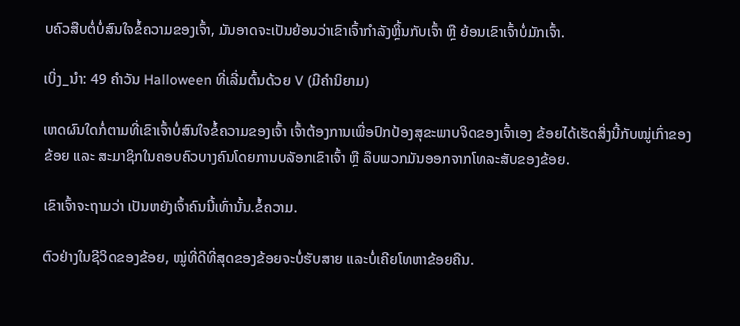ບຄົວສືບຕໍ່ບໍ່ສົນໃຈຂໍ້ຄວາມຂອງເຈົ້າ, ມັນອາດຈະເປັນຍ້ອນວ່າເຂົາເຈົ້າກຳລັງຫຼິ້ນກັບເຈົ້າ ຫຼື ຍ້ອນເຂົາເຈົ້າບໍ່ມັກເຈົ້າ.

ເບິ່ງ_ນຳ: 49 ຄໍາວັນ Halloween ທີ່ເລີ່ມຕົ້ນດ້ວຍ V (ມີຄໍານິຍາມ)

ເຫດຜົນໃດກໍ່ຕາມທີ່ເຂົາເຈົ້າບໍ່ສົນໃຈຂໍ້ຄວາມຂອງເຈົ້າ ເຈົ້າຕ້ອງການເພື່ອປົກປ້ອງສຸຂະພາບຈິດຂອງເຈົ້າເອງ ຂ້ອຍໄດ້ເຮັດສິ່ງນີ້ກັບໝູ່ເກົ່າຂອງຂ້ອຍ ແລະ ສະມາຊິກໃນຄອບຄົວບາງຄົນໂດຍການບລັອກເຂົາເຈົ້າ ຫຼື ລຶບພວກມັນອອກຈາກໂທລະສັບຂອງຂ້ອຍ.

ເຂົາເຈົ້າຈະຖາມວ່າ ເປັນຫຍັງເຈົ້າຄົນນີ້ເທົ່ານັ້ນ.ຂໍ້ຄວາມ.

ຕົວຢ່າງໃນຊີວິດຂອງຂ້ອຍ, ໝູ່ທີ່ດີທີ່ສຸດຂອງຂ້ອຍຈະບໍ່ຮັບສາຍ ແລະບໍ່ເຄີຍໂທຫາຂ້ອຍຄືນ.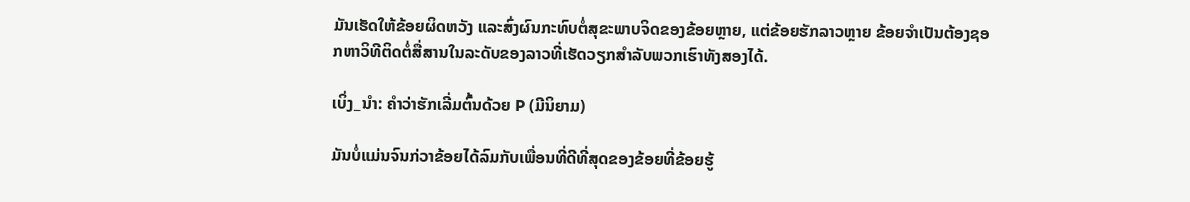ມັນເຮັດໃຫ້ຂ້ອຍຜິດຫວັງ ແລະສົ່ງຜົນກະທົບຕໍ່ສຸຂະພາບຈິດຂອງຂ້ອຍຫຼາຍ, ແຕ່ຂ້ອຍຮັກລາວຫຼາຍ ຂ້ອຍຈໍາເປັນຕ້ອງຊອກຫາວິທີຕິດຕໍ່ສື່ສານໃນລະດັບຂອງລາວທີ່ເຮັດວຽກສໍາລັບພວກເຮົາທັງສອງໄດ້.

ເບິ່ງ_ນຳ: ຄຳວ່າຮັກເລີ່ມຕົ້ນດ້ວຍ P (ມີນິຍາມ)

ມັນບໍ່ແມ່ນຈົນກ່ວາຂ້ອຍໄດ້ລົມກັບເພື່ອນທີ່ດີທີ່ສຸດຂອງຂ້ອຍທີ່ຂ້ອຍຮູ້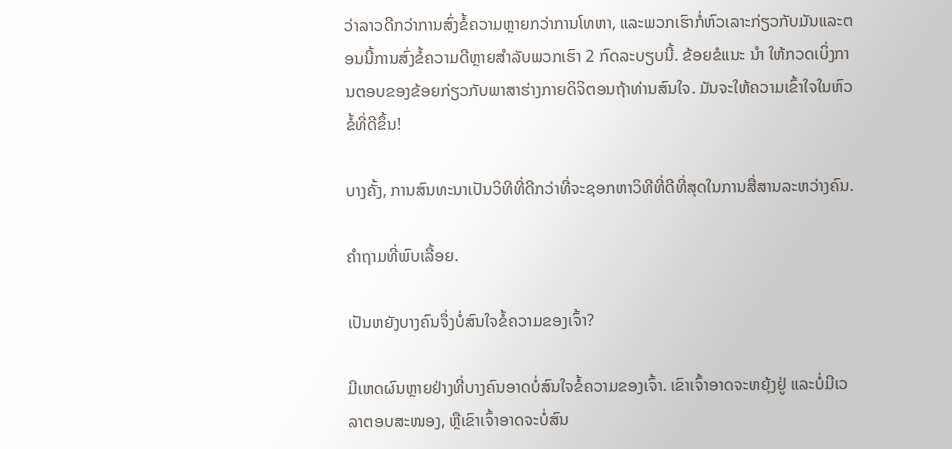ວ່າລາວດີກວ່າການສົ່ງຂໍ້ຄວາມຫຼາຍກວ່າການໂທຫາ, ແລະພວກເຮົາກໍ່ຫົວເລາະກ່ຽວກັບມັນແລະຕອນນີ້ການສົ່ງຂໍ້ຄວາມດີຫຼາຍສໍາລັບພວກເຮົາ 2 ກົດລະບຽບນີ້. ຂ້ອຍຂໍແນະ ນຳ ໃຫ້ກວດເບິ່ງການຕອບຂອງຂ້ອຍກ່ຽວກັບພາສາຮ່າງກາຍດິຈິຕອນຖ້າທ່ານສົນໃຈ. ມັນຈະໃຫ້ຄວາມເຂົ້າໃຈໃນຫົວຂໍ້ທີ່ດີຂຶ້ນ!

ບາງຄັ້ງ, ການສົນທະນາເປັນວິທີທີ່ດີກວ່າທີ່ຈະຊອກຫາວິທີທີ່ດີທີ່ສຸດໃນການສື່ສານລະຫວ່າງຄົນ.

ຄໍາຖາມທີ່ພົບເລື້ອຍ.

ເປັນຫຍັງບາງຄົນຈຶ່ງບໍ່ສົນໃຈຂໍ້ຄວາມຂອງເຈົ້າ?

ມີເຫດຜົນຫຼາຍຢ່າງທີ່ບາງຄົນອາດບໍ່ສົນໃຈຂໍ້ຄວາມຂອງເຈົ້າ. ເຂົາເຈົ້າອາດຈະຫຍຸ້ງຢູ່ ແລະບໍ່ມີເວລາຕອບສະໜອງ, ຫຼືເຂົາເຈົ້າອາດຈະບໍ່ສົນ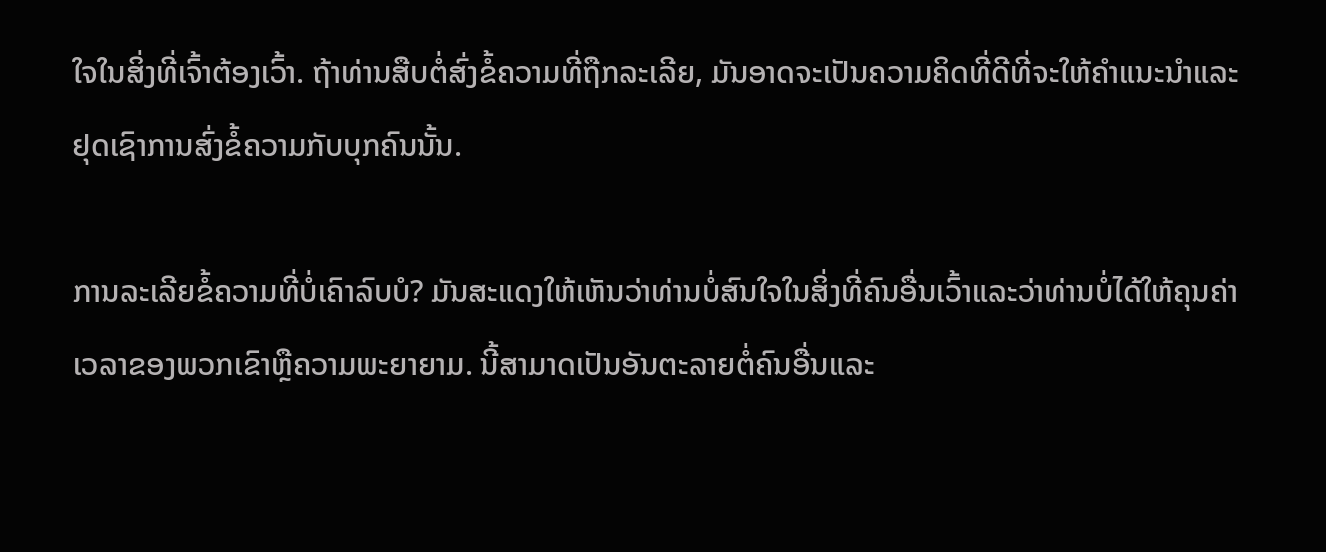ໃຈໃນສິ່ງທີ່ເຈົ້າຕ້ອງເວົ້າ. ຖ້າທ່ານສືບຕໍ່ສົ່ງຂໍ້ຄວາມທີ່ຖືກລະເລີຍ, ມັນອາດຈະເປັນຄວາມຄິດທີ່ດີທີ່ຈະໃຫ້ຄໍາແນະນໍາແລະຢຸດເຊົາການສົ່ງຂໍ້ຄວາມກັບບຸກຄົນນັ້ນ.

ການລະເລີຍຂໍ້ຄວາມທີ່ບໍ່ເຄົາລົບບໍ? ມັນສະແດງໃຫ້ເຫັນວ່າທ່ານບໍ່ສົນໃຈໃນສິ່ງທີ່ຄົນອື່ນເວົ້າແລະວ່າທ່ານບໍ່ໄດ້ໃຫ້ຄຸນຄ່າເວລາຂອງພວກເຂົາຫຼືຄວາມພະຍາຍາມ. ນີ້ສາມາດເປັນອັນຕະລາຍຕໍ່ຄົນອື່ນແລະ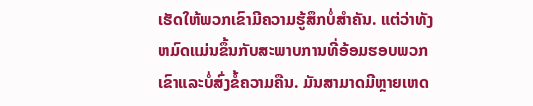ເຮັດໃຫ້ພວກເຂົາມີຄວາມຮູ້ສຶກບໍ່ສໍາຄັນ. ແຕ່ວ່າທັງຫມົດແມ່ນຂຶ້ນກັບສະພາບການທີ່ອ້ອມຮອບພວກເຂົາແລະບໍ່ສົ່ງຂໍ້ຄວາມຄືນ. ມັນສາມາດມີຫຼາຍເຫດ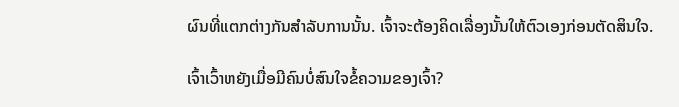ຜົນທີ່ແຕກຕ່າງກັນສໍາລັບການນັ້ນ. ເຈົ້າຈະຕ້ອງຄິດເລື່ອງນັ້ນໃຫ້ຕົວເອງກ່ອນຕັດສິນໃຈ.

ເຈົ້າເວົ້າຫຍັງເມື່ອມີຄົນບໍ່ສົນໃຈຂໍ້ຄວາມຂອງເຈົ້າ?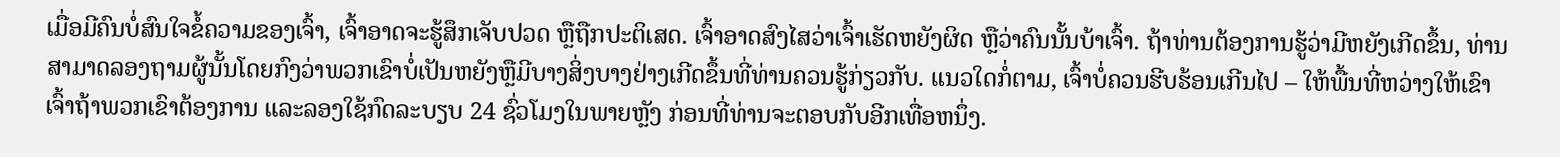ເມື່ອມີຄົນບໍ່ສົນໃຈຂໍ້ຄວາມຂອງເຈົ້າ, ເຈົ້າອາດຈະຮູ້ສຶກເຈັບປວດ ຫຼືຖືກປະຕິເສດ. ເຈົ້າອາດສົງໄສວ່າເຈົ້າເຮັດຫຍັງຜິດ ຫຼືວ່າຄົນນັ້ນບ້າເຈົ້າ. ຖ້າທ່ານຕ້ອງການຮູ້ວ່າມີຫຍັງເກີດຂຶ້ນ, ທ່ານສາມາດລອງຖາມຜູ້ນັ້ນໂດຍກົງວ່າພວກເຂົາບໍ່ເປັນຫຍັງຫຼືມີບາງສິ່ງບາງຢ່າງເກີດຂຶ້ນທີ່ທ່ານຄວນຮູ້ກ່ຽວກັບ. ແນວໃດກໍ່ຕາມ, ເຈົ້າບໍ່ຄວນຮີບຮ້ອນເກີນໄປ – ໃຫ້ພື້ນທີ່ຫວ່າງໃຫ້ເຂົາເຈົ້າຖ້າພວກເຂົາຕ້ອງການ ແລະລອງໃຊ້ກົດລະບຽບ 24 ຊົ່ວໂມງໃນພາຍຫຼັງ ກ່ອນທີ່ທ່ານຈະຕອບກັບອີກເທື່ອຫນຶ່ງ.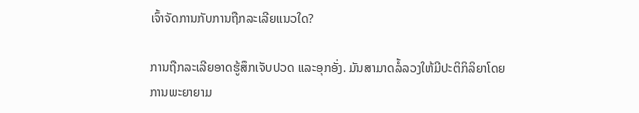ເຈົ້າຈັດການກັບການຖືກລະເລີຍແນວໃດ?

ການຖືກລະເລີຍອາດຮູ້ສຶກເຈັບປວດ ແລະອຸກອັ່ງ. ມັນສາມາດລໍ້ລວງໃຫ້ມີປະຕິກິລິຍາໂດຍການພະຍາຍາມ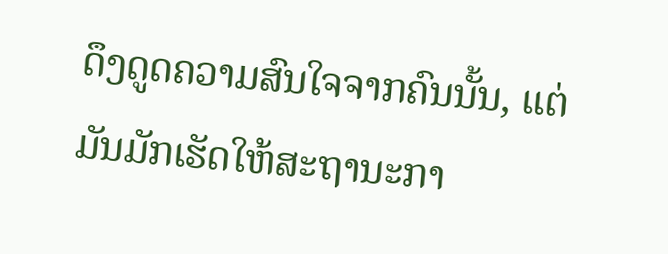ດຶງດູດຄວາມສົນໃຈຈາກຄົນນັ້ນ, ແຕ່ມັນມັກເຮັດໃຫ້ສະຖານະກາ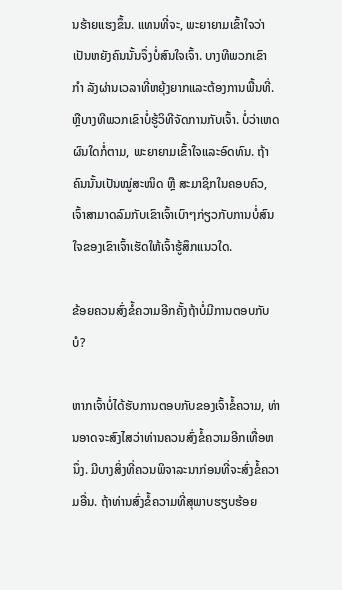ນຮ້າຍແຮງຂຶ້ນ. ແທນທີ່ຈະ, ພະຍາຍາມເຂົ້າໃຈວ່າເປັນຫຍັງຄົນນັ້ນຈຶ່ງບໍ່ສົນໃຈເຈົ້າ. ບາງທີພວກເຂົາ ກຳ ລັງຜ່ານເວລາທີ່ຫຍຸ້ງຍາກແລະຕ້ອງການພື້ນທີ່. ຫຼືບາງທີພວກເຂົາບໍ່ຮູ້ວິທີຈັດການກັບເຈົ້າ. ບໍ່ວ່າເຫດຜົນໃດກໍ່ຕາມ, ພະຍາຍາມເຂົ້າໃຈແລະອົດທົນ. ຖ້າຄົນນັ້ນເປັນໝູ່ສະໜິດ ຫຼື ສະມາຊິກໃນຄອບຄົວ, ເຈົ້າສາມາດລົມກັບເຂົາເຈົ້າເບົາໆກ່ຽວກັບການບໍ່ສົນໃຈຂອງເຂົາເຈົ້າເຮັດໃຫ້ເຈົ້າຮູ້ສຶກແນວໃດ.

ຂ້ອຍຄວນສົ່ງຂໍ້ຄວາມອີກຄັ້ງຖ້າບໍ່ມີການຕອບກັບບໍ?

ຫາກເຈົ້າບໍ່ໄດ້ຮັບການຕອບກັບຂອງເຈົ້າຂໍ້ຄວາມ, ທ່ານອາດຈະສົງໄສວ່າທ່ານຄວນສົ່ງຂໍ້ຄວາມອີກເທື່ອຫນຶ່ງ. ມີບາງສິ່ງທີ່ຄວນພິຈາລະນາກ່ອນທີ່ຈະສົ່ງຂໍ້ຄວາມອື່ນ. ຖ້າທ່ານສົ່ງຂໍ້ຄວາມທີ່ສຸພາບຮຽບຮ້ອຍ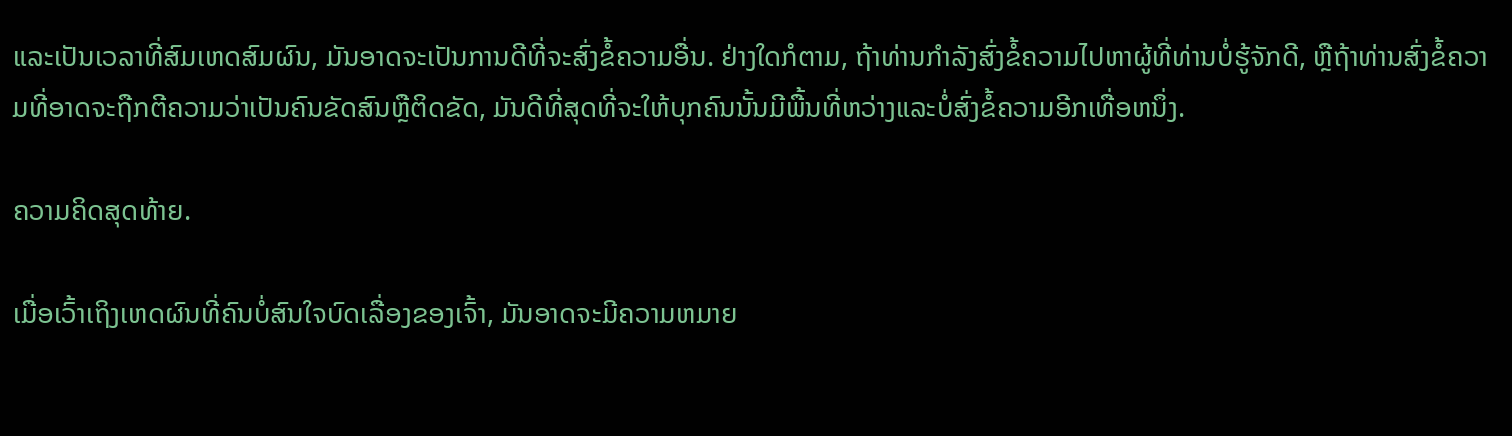ແລະເປັນເວລາທີ່ສົມເຫດສົມຜົນ, ມັນອາດຈະເປັນການດີທີ່ຈະສົ່ງຂໍ້ຄວາມອື່ນ. ຢ່າງໃດກໍຕາມ, ຖ້າທ່ານກໍາລັງສົ່ງຂໍ້ຄວາມໄປຫາຜູ້ທີ່ທ່ານບໍ່ຮູ້ຈັກດີ, ຫຼືຖ້າທ່ານສົ່ງຂໍ້ຄວາມທີ່ອາດຈະຖືກຕີຄວາມວ່າເປັນຄົນຂັດສົນຫຼືຕິດຂັດ, ມັນດີທີ່ສຸດທີ່ຈະໃຫ້ບຸກຄົນນັ້ນມີພື້ນທີ່ຫວ່າງແລະບໍ່ສົ່ງຂໍ້ຄວາມອີກເທື່ອຫນຶ່ງ.

ຄວາມຄິດສຸດທ້າຍ.

ເມື່ອເວົ້າເຖິງເຫດຜົນທີ່ຄົນບໍ່ສົນໃຈບົດເລື່ອງຂອງເຈົ້າ, ມັນອາດຈະມີຄວາມຫມາຍ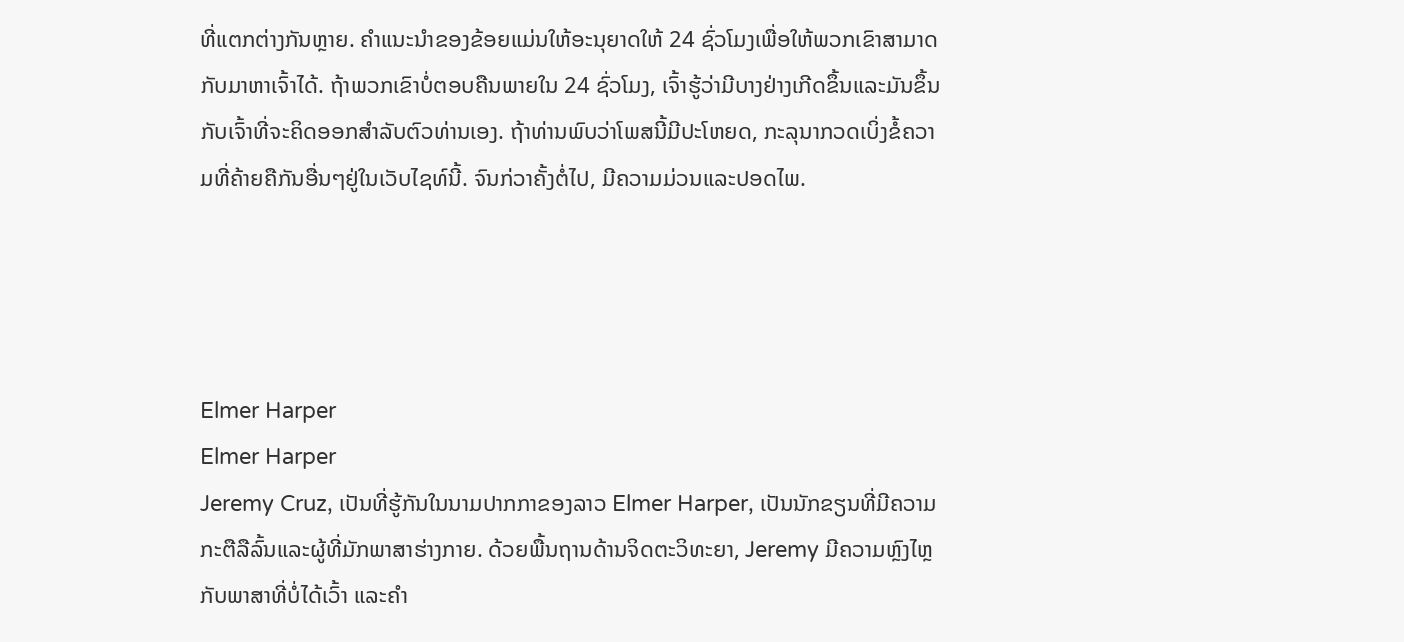ທີ່ແຕກຕ່າງກັນຫຼາຍ. ຄໍາແນະນໍາຂອງຂ້ອຍແມ່ນໃຫ້ອະນຸຍາດໃຫ້ 24 ຊົ່ວໂມງເພື່ອໃຫ້ພວກເຂົາສາມາດກັບມາຫາເຈົ້າໄດ້. ຖ້າພວກເຂົາບໍ່ຕອບຄືນພາຍໃນ 24 ຊົ່ວໂມງ, ເຈົ້າຮູ້ວ່າມີບາງຢ່າງເກີດຂຶ້ນແລະມັນຂຶ້ນກັບເຈົ້າທີ່ຈະຄິດອອກສໍາລັບຕົວທ່ານເອງ. ຖ້າທ່ານພົບວ່າໂພສນີ້ມີປະໂຫຍດ, ກະລຸນາກວດເບິ່ງຂໍ້ຄວາມທີ່ຄ້າຍຄືກັນອື່ນໆຢູ່ໃນເວັບໄຊທ໌ນີ້. ຈົນກ່ວາຄັ້ງຕໍ່ໄປ, ມີຄວາມມ່ວນແລະປອດໄພ.




Elmer Harper
Elmer Harper
Jeremy Cruz, ເປັນທີ່ຮູ້ກັນໃນນາມປາກກາຂອງລາວ Elmer Harper, ເປັນນັກຂຽນທີ່ມີຄວາມກະຕືລືລົ້ນແລະຜູ້ທີ່ມັກພາສາຮ່າງກາຍ. ດ້ວຍພື້ນຖານດ້ານຈິດຕະວິທະຍາ, Jeremy ມີຄວາມຫຼົງໄຫຼກັບພາສາທີ່ບໍ່ໄດ້ເວົ້າ ແລະຄຳ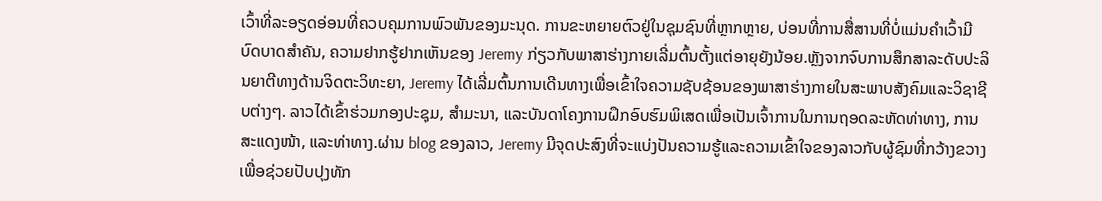ເວົ້າທີ່ລະອຽດອ່ອນທີ່ຄວບຄຸມການພົວພັນຂອງມະນຸດ. ການຂະຫຍາຍຕົວຢູ່ໃນຊຸມຊົນທີ່ຫຼາກຫຼາຍ, ບ່ອນທີ່ການສື່ສານທີ່ບໍ່ແມ່ນຄໍາເວົ້າມີບົດບາດສໍາຄັນ, ຄວາມຢາກຮູ້ຢາກເຫັນຂອງ Jeremy ກ່ຽວກັບພາສາຮ່າງກາຍເລີ່ມຕົ້ນຕັ້ງແຕ່ອາຍຸຍັງນ້ອຍ.ຫຼັງຈາກຈົບການສຶກສາລະດັບປະລິນຍາຕີທາງດ້ານຈິດຕະວິທະຍາ, Jeremy ໄດ້ເລີ່ມຕົ້ນການເດີນທາງເພື່ອເຂົ້າໃຈຄວາມຊັບຊ້ອນຂອງພາສາຮ່າງກາຍໃນສະພາບສັງຄົມແລະວິຊາຊີບຕ່າງໆ. ລາວໄດ້ເຂົ້າຮ່ວມກອງປະຊຸມ, ສຳມະນາ, ແລະບັນດາໂຄງການຝຶກອົບຮົມພິເສດເພື່ອເປັນເຈົ້າການໃນການຖອດລະຫັດທ່າທາງ, ການສະແດງໜ້າ, ແລະທ່າທາງ.ຜ່ານ blog ຂອງລາວ, Jeremy ມີຈຸດປະສົງທີ່ຈະແບ່ງປັນຄວາມຮູ້ແລະຄວາມເຂົ້າໃຈຂອງລາວກັບຜູ້ຊົມທີ່ກວ້າງຂວາງເພື່ອຊ່ວຍປັບປຸງທັກ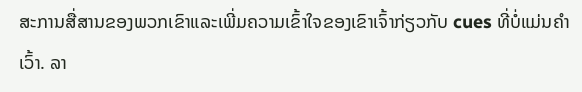ສະການສື່ສານຂອງພວກເຂົາແລະເພີ່ມຄວາມເຂົ້າໃຈຂອງເຂົາເຈົ້າກ່ຽວກັບ cues ທີ່ບໍ່ແມ່ນຄໍາເວົ້າ. ລາ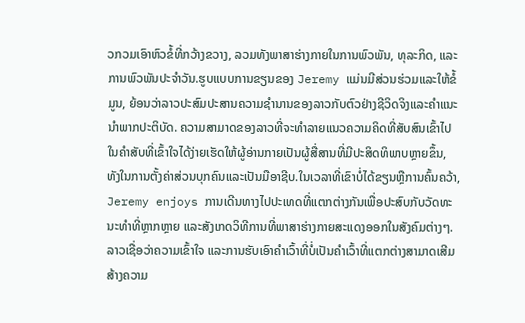ວກວມເອົາຫົວຂໍ້ທີ່ກວ້າງຂວາງ, ລວມທັງພາສາຮ່າງກາຍໃນການພົວພັນ, ທຸລະກິດ, ແລະການພົວພັນປະຈໍາວັນ.ຮູບແບບການຂຽນຂອງ Jeremy ແມ່ນມີສ່ວນຮ່ວມແລະໃຫ້ຂໍ້ມູນ, ຍ້ອນວ່າລາວປະສົມປະສານຄວາມຊໍານານຂອງລາວກັບຕົວຢ່າງຊີວິດຈິງແລະຄໍາແນະນໍາພາກປະຕິບັດ. ຄວາມສາມາດຂອງລາວທີ່ຈະທໍາລາຍແນວຄວາມຄິດທີ່ສັບສົນເຂົ້າໄປໃນຄໍາສັບທີ່ເຂົ້າໃຈໄດ້ງ່າຍເຮັດໃຫ້ຜູ້ອ່ານກາຍເປັນຜູ້ສື່ສານທີ່ມີປະສິດທິພາບຫຼາຍຂຶ້ນ, ທັງໃນການຕັ້ງຄ່າສ່ວນບຸກຄົນແລະເປັນມືອາຊີບ.ໃນເວລາທີ່ເຂົາບໍ່ໄດ້ຂຽນຫຼືການຄົ້ນຄວ້າ, Jeremy enjoys ການເດີນທາງໄປປະເທດທີ່ແຕກຕ່າງກັນເພື່ອປະສົບກັບວັດທະນະທໍາທີ່ຫຼາກຫຼາຍ ແລະສັງເກດວິທີການທີ່ພາສາຮ່າງກາຍສະແດງອອກໃນສັງຄົມຕ່າງໆ. ລາວເຊື່ອວ່າຄວາມເຂົ້າໃຈ ແລະການຮັບເອົາຄຳເວົ້າທີ່ບໍ່ເປັນຄຳເວົ້າທີ່ແຕກຕ່າງສາມາດເສີມສ້າງຄວາມ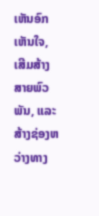ເຫັນອົກເຫັນໃຈ, ເສີມສ້າງສາຍພົວພັນ, ແລະສ້າງຊ່ອງຫວ່າງທາງ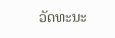ວັດທະນະ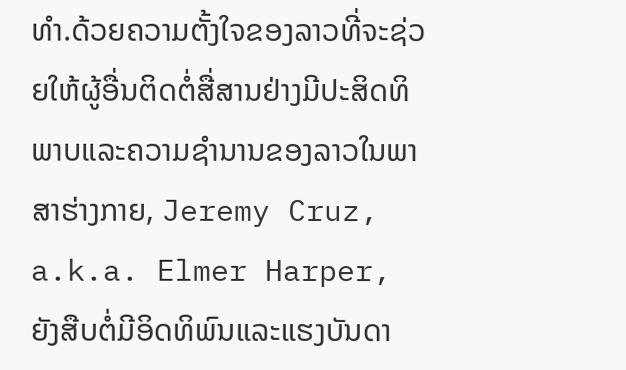ທໍາ.ດ້ວຍຄວາມຕັ້ງໃຈຂອງລາວທີ່ຈະຊ່ວຍໃຫ້ຜູ້ອື່ນຕິດຕໍ່ສື່ສານຢ່າງມີປະສິດທິພາບແລະຄວາມຊໍານານຂອງລາວໃນພາສາຮ່າງກາຍ, Jeremy Cruz, a.k.a. Elmer Harper, ຍັງສືບຕໍ່ມີອິດທິພົນແລະແຮງບັນດາ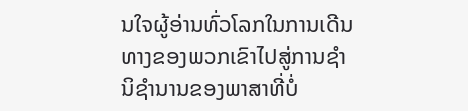ນໃຈຜູ້ອ່ານທົ່ວໂລກໃນການເດີນທາງຂອງພວກເຂົາໄປສູ່ການຊໍານິຊໍານານຂອງພາສາທີ່ບໍ່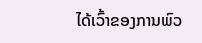ໄດ້ເວົ້າຂອງການພົວ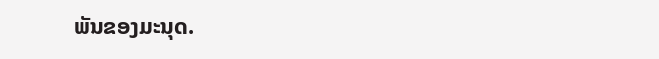ພັນຂອງມະນຸດ.